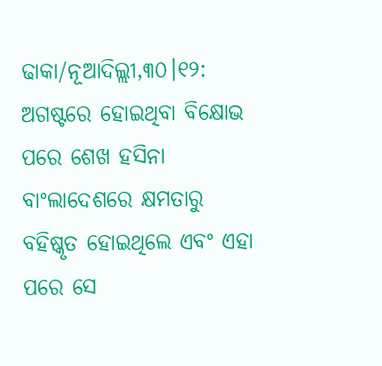ଢାକା/ନୂଆଦିଲ୍ଲୀ,୩୦।୧୨: ଅଗଷ୍ଟରେ ହୋଇଥିବା ବିକ୍ଷୋଭ ପରେ ଶେଖ ହସିନା ବାଂଲାଦେଶରେ କ୍ଷମତାରୁ ବହିଷ୍କୃତ ହୋଇଥିଲେ ଏବଂ ଏହା ପରେ ସେ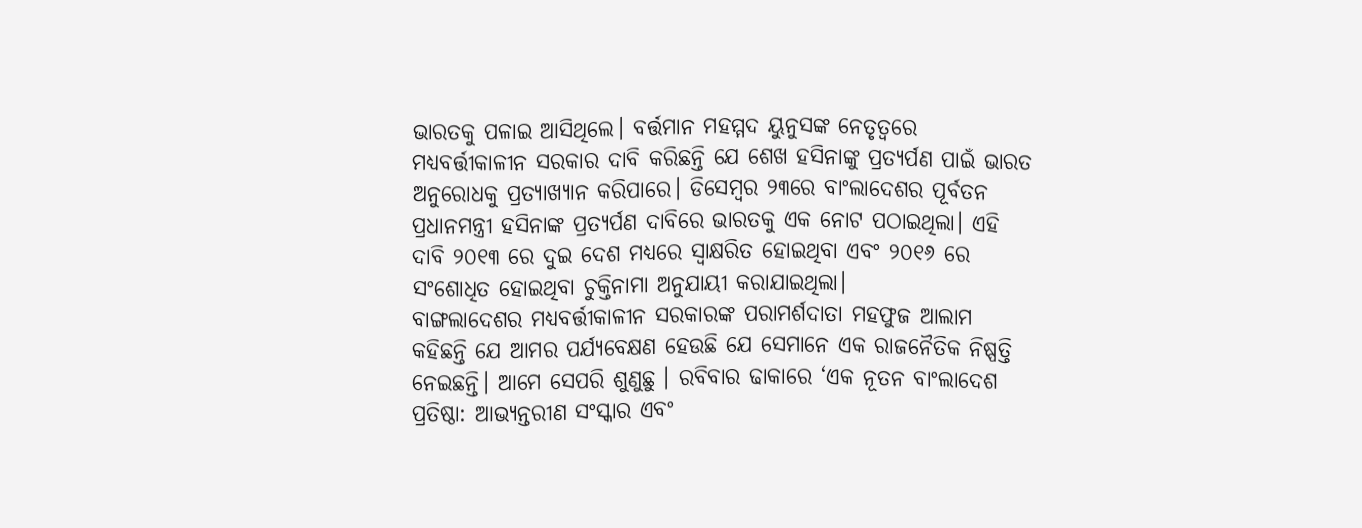ଭାରତକୁ ପଳାଇ ଆସିଥିଲେ। ବର୍ତ୍ତମାନ ମହମ୍ମଦ ୟୁନୁସଙ୍କ ନେତୃତ୍ୱରେ ମଧ୍ୟବର୍ତ୍ତୀକାଳୀନ ସରକାର ଦାବି କରିଛନ୍ତି ଯେ ଶେଖ ହସିନାଙ୍କୁ ପ୍ରତ୍ୟର୍ପଣ ପାଇଁ ଭାରତ ଅନୁରୋଧକୁ ପ୍ରତ୍ୟାଖ୍ୟାନ କରିପାରେ। ଡିସେମ୍ବର ୨୩ରେ ବାଂଲାଦେଶର ପୂର୍ବତନ ପ୍ରଧାନମନ୍ତ୍ରୀ ହସିନାଙ୍କ ପ୍ରତ୍ୟର୍ପଣ ଦାବିରେ ଭାରତକୁ ଏକ ନୋଟ ପଠାଇଥିଲା। ଏହି ଦାବି ୨୦୧୩ ରେ ଦୁଇ ଦେଶ ମଧ୍ୟରେ ସ୍ବାକ୍ଷରିତ ହୋଇଥିବା ଏବଂ ୨୦୧୬ ରେ ସଂଶୋଧିତ ହୋଇଥିବା ଚୁକ୍ତିନାମା ଅନୁଯାୟୀ କରାଯାଇଥିଲା।
ବାଙ୍ଗଲାଦେଶର ମଧ୍ୟବର୍ତ୍ତୀକାଳୀନ ସରକାରଙ୍କ ପରାମର୍ଶଦାତା ମହଫୁଜ ଆଲାମ କହିଛନ୍ତି ଯେ ଆମର ପର୍ଯ୍ୟବେକ୍ଷଣ ହେଉଛି ଯେ ସେମାନେ ଏକ ରାଜନୈତିକ ନିଷ୍ପତ୍ତି ନେଇଛନ୍ତି। ଆମେ ସେପରି ଶୁଣୁଛୁ । ରବିବାର ଢାକାରେ ‘ଏକ ନୂତନ ବାଂଲାଦେଶ ପ୍ରତିଷ୍ଠା: ଆଭ୍ୟନ୍ତରୀଣ ସଂସ୍କାର ଏବଂ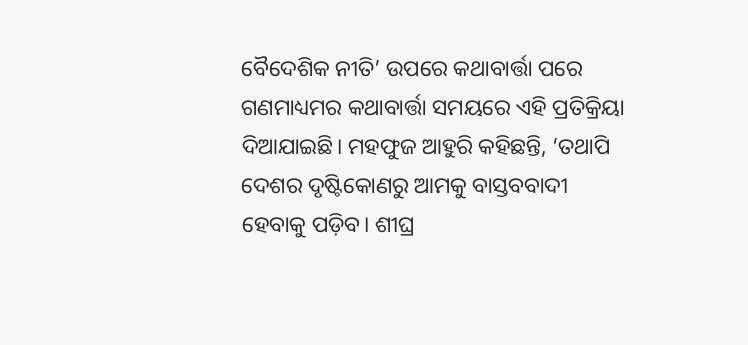ବୈଦେଶିକ ନୀତି’ ଉପରେ କଥାବାର୍ତ୍ତା ପରେ ଗଣମାଧ୍ୟମର କଥାବାର୍ତ୍ତା ସମୟରେ ଏହି ପ୍ରତିକ୍ରିୟା ଦିଆଯାଇଛି। ମହଫୁଜ ଆହୁରି କହିଛନ୍ତି, ‘ତଥାପି ଦେଶର ଦୃଷ୍ଟିକୋଣରୁ ଆମକୁ ବାସ୍ତବବାଦୀ ହେବାକୁ ପଡ଼ିବ। ଶୀଘ୍ର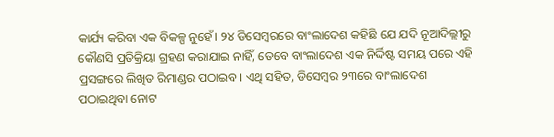କାର୍ଯ୍ୟ କରିବା ଏକ ବିକଳ୍ପ ନୁହେଁ। ୨୪ ଡିସେମ୍ବରରେ ବାଂଲାଦେଶ କହିଛି ଯେ ଯଦି ନୂଆଦିଲ୍ଲୀରୁ କୌଣସି ପ୍ରତିକ୍ରିୟା ଗ୍ରହଣ କରାଯାଇ ନାହିଁ, ତେବେ ବାଂଲାଦେଶ ଏକ ନିର୍ଦ୍ଦିଷ୍ଟ ସମୟ ପରେ ଏହି ପ୍ରସଙ୍ଗରେ ଲିଖିତ ରିମାଣ୍ଡର ପଠାଇବ। ଏଥି ସହିତ, ଡିସେମ୍ବର ୨୩ରେ ବାଂଲାଦେଶ ପଠାଇଥିବା ନୋଟ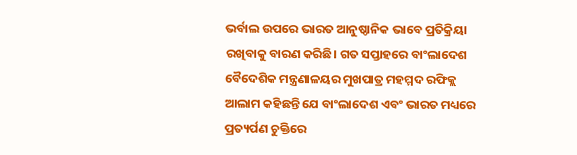ଭର୍ବାଲ ଉପରେ ଭାରତ ଆନୁଷ୍ଠାନିକ ଭାବେ ପ୍ରତିକ୍ରିୟା ରଖିବାକୁ ବାରଣ କରିଛି। ଗତ ସପ୍ତାହରେ ବାଂଲାଦେଶ ବୈଦେଶିକ ମନ୍ତ୍ରଣାଳୟର ମୁଖପାତ୍ର ମହମ୍ମଦ ରଫିକ୍ଲ ଆଲାମ କହିଛନ୍ତି ଯେ ବାଂଲାଦେଶ ଏବଂ ଭାରତ ମଧ୍ୟରେ ପ୍ରତ୍ୟର୍ପଣ ଚୁକ୍ତିରେ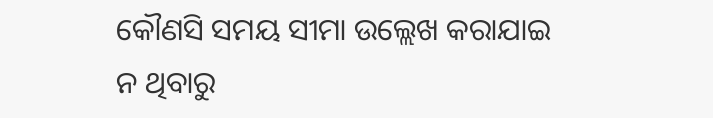କୌଣସି ସମୟ ସୀମା ଉଲ୍ଲେଖ କରାଯାଇ ନ ଥିବାରୁ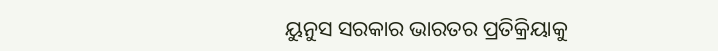ୟୁନୁସ ସରକାର ଭାରତର ପ୍ରତିକ୍ରିୟାକୁ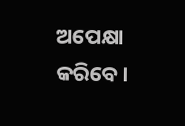ଅପେକ୍ଷା କରିବେ।